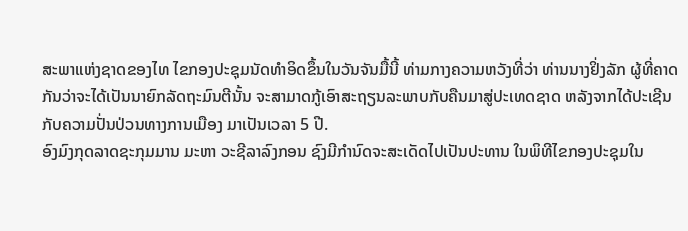ສະພາແຫ່ງຊາດຂອງໄທ ໄຂກອງປະຊຸມນັດທໍາອິດຂຶ້ນໃນວັນຈັນມື້ນີ້ ທ່າມກາງຄວາມຫວັງທີ່ວ່າ ທ່ານນາງຢິ່ງລັກ ຜູ້ທີ່ຄາດກັນວ່າຈະໄດ້ເປັນນາຍົກລັດຖະມົນຕີນັ້ນ ຈະສາມາດກູ້ເອົາສະຖຽນລະພາບກັບຄືນມາສູ່ປະເທດຊາດ ຫລັງຈາກໄດ້ປະເຊີນກັບຄວາມປັ່ນປ່ວນທາງການເມືອງ ມາເປັນເວລາ 5 ປີ.
ອົງມົງກຸດລາດຊະກຸມມານ ມະຫາ ວະຊີລາລົງກອນ ຊົງມີກໍານົດຈະສະເດັດໄປເປັນປະທານ ໃນພິທີໄຂກອງປະຊຸມໃນ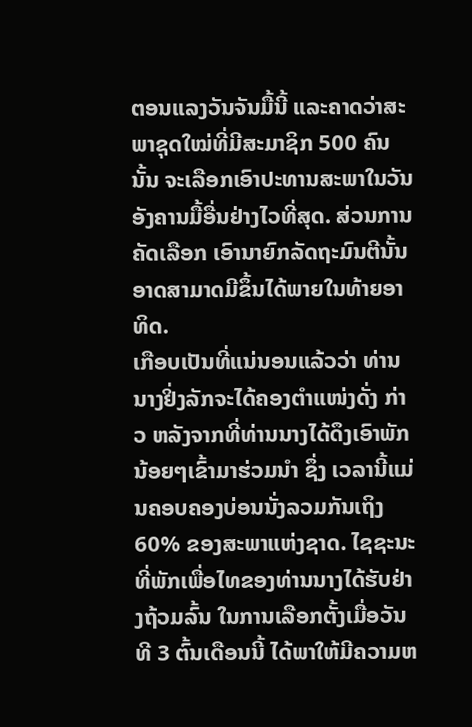ຕອນແລງວັນຈັນມື້ນີ້ ແລະຄາດວ່າສະພາຊຸດໃໝ່ທີ່ມີສະມາຊິກ 500 ຄົນນັ້ນ ຈະເລືອກເອົາປະທານສະພາໃນວັນອັງຄານມື້ອື່ນຢ່າງໄວທີ່ສຸດ. ສ່ວນການຄັດເລືອກ ເອົານາຍົກລັດຖະມົນຕີນັ້ນ ອາດສາມາດມີຂຶ້ນໄດ້ພາຍໃນທ້າຍອາທິດ.
ເກືອບເປັນທີ່ແນ່ນອນແລ້ວວ່າ ທ່ານນາງຢິ່ງລັກຈະໄດ້ຄອງຕໍາແໜ່ງດັ່ງ ກ່າວ ຫລັງຈາກທີ່ທ່ານນາງໄດ້ດຶງເອົາພັກນ້ອຍໆເຂົ້າມາຮ່ວມນໍາ ຊຶ່ງ ເວລານີ້ແມ່ນຄອບຄອງບ່ອນນັ່ງລວມກັນເຖິງ 60% ຂອງສະພາແຫ່ງຊາດ. ໄຊຊະນະທີ່ພັກເພື່ອໄທຂອງທ່ານນາງໄດ້ຮັບຢ່າງຖ້ວມລົ້ນ ໃນການເລືອກຕັ້ງເມື່ອວັນທີ 3 ຕົ້ນເດືອນນີ້ ໄດ້ພາໃຫ້ມີຄວາມຫ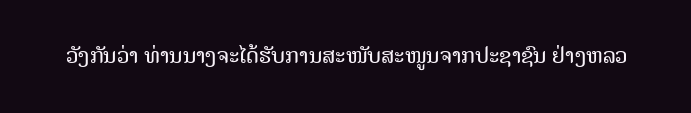ວັງກັນວ່າ ທ່ານນາງຈະໄດ້ຮັບການສະໜັບສະໜູນຈາກປະຊາຊົນ ຢ່າງຫລວ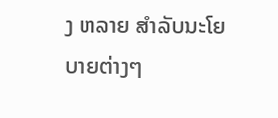ງ ຫລາຍ ສໍາລັບນະໂຍບາຍຕ່າງໆ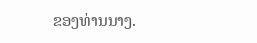ຂອງທ່ານນາງ.